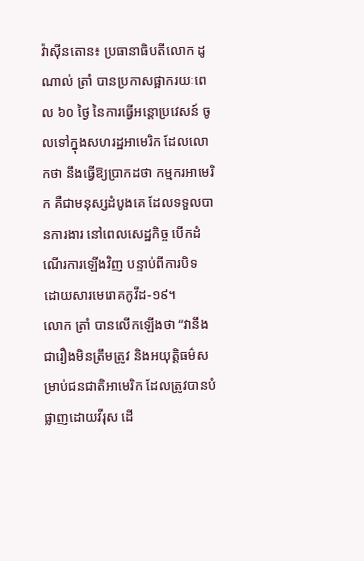វ៉ាស៊ីនតោន៖ ប្រធានាធិបតីលោក ដូណាល់ ត្រាំ បានប្រកាសផ្អាករយៈពេល ៦០ ថ្ងៃ នៃការធ្វើអន្តោប្រវេសន៍ ចូលទៅក្នុងសហរដ្ឋអាមេរិក ដែលលោកថា នឹងធ្វើឱ្យប្រាកដថា កម្មករអាមេរិក គឺជាមនុស្សដំបូងគេ ដែលទទួលបានការងារ នៅពេលសេដ្ឋកិច្ច បើកដំណើរការឡើងវិញ បន្ទាប់ពីការបិទ ដោយសារមេរោគកូវីដ-១៩។
លោក ត្រាំ បានលើកឡើងថា “វានឹងជារឿងមិនត្រឹមត្រូវ និងអយុត្តិធម៌សម្រាប់ជនជាតិអាមេរិក ដែលត្រូវបានបំផ្លាញដោយវីរុស ដើ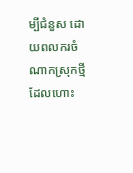ម្បីជំនួស ដោយពលករចំណាកស្រុកថ្មី ដែលហោះ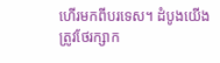ហើរមកពីបរទេស។ ដំបូងយើងត្រូវថែរក្សាក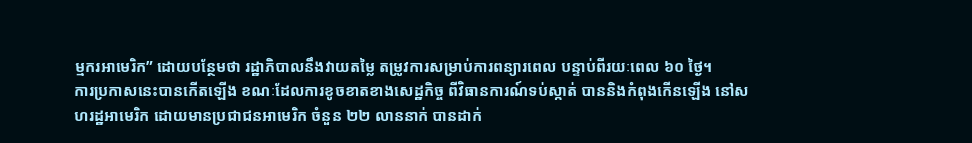ម្មករអាមេរិក” ដោយបន្ថែមថា រដ្ឋាភិបាលនឹងវាយតម្លៃ តម្រូវការសម្រាប់ការពន្យារពេល បន្ទាប់ពីរយៈពេល ៦០ ថ្ងៃ។
ការប្រកាសនេះបានកើតឡើង ខណៈដែលការខូចខាតខាងសេដ្ឋកិច្ច ពីវិធានការណ៍ទប់ស្កាត់ បាននិងកំពុងកើនឡើង នៅសហរដ្ឋអាមេរិក ដោយមានប្រជាជនអាមេរិក ចំនួន ២២ លាននាក់ បានដាក់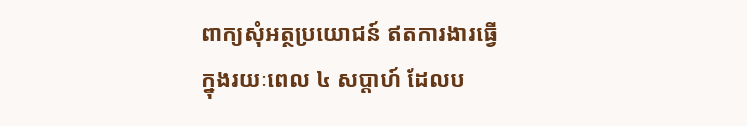ពាក្យសុំអត្ថប្រយោជន៍ ឥតការងារធ្វើក្នុងរយៈពេល ៤ សប្តាហ៍ ដែលប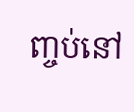ញ្ចប់នៅ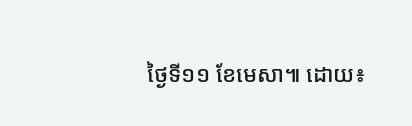ថ្ងៃទី១១ ខែមេសា៕ ដោយ៖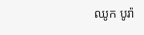ឈូក បូរ៉ា